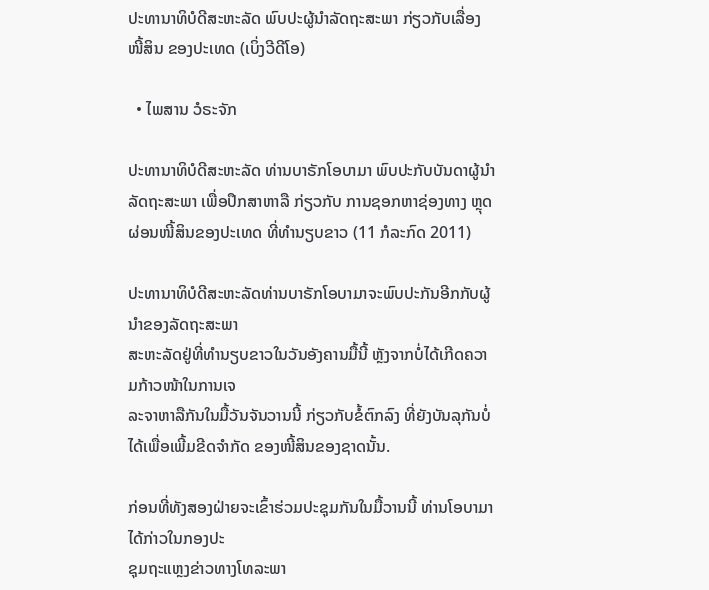ປະທານາທິບໍດີສະຫະລັດ ພົບປະຜູ້ນຳລັດຖະສະພາ ກ່ຽວກັບເລື່ອງໜີ້ສິນ ຂອງປະເທດ (ເບິ່ງວີດີໂອ)

  • ໄພສານ ວໍຣະຈັກ

ປະທານາທິບໍດີສະຫະລັດ ທ່ານບາຣັກໂອບາມາ ພົບປະກັບບັນດາຜູ້ນຳລັດຖະສະພາ ເພື່ອປຶກສາຫາລື ກ່ຽວກັບ ການຊອກຫາຊ່ອງທາງ ຫຼຸດຜ່ອນໜີ້ສິນຂອງປະເທດ ທີ່ທຳນຽບຂາວ (11 ກໍລະກົດ 2011)

ປະທານາທິບໍດີສະຫະລັດທ່ານບາຣັກໂອບາມາຈະພົບປະກັນອີກກັບຜູ້ນຳຂອງລັດຖະສະພາ
ສະຫະລັດຢູ່ທີ່ທຳນຽບຂາວໃນວັນອັງຄານມື້ນີ້ ຫຼັງຈາກບໍ່ໄດ້ເກີດຄວາມກ້າວໜ້າໃນການເຈ
ລະຈາຫາລືກັນໃນມື້ວັນຈັນວານນີ້ ກ່ຽວກັບຂໍ້ຕົກລົງ ທີ່ຍັງບັນລຸກັນບໍ່ໄດ້ເພື່ອເພີ້ມຂີດຈຳກັດ ຂອງໜີ້ສິນຂອງຊາດນັ້ນ.

ກ່ອນທີ່ທັງສອງຝ່າຍຈະເຂົ້າຮ່ວມປະຊຸມກັນໃນມື້ວານນີ້ ທ່ານໂອບາມາໄດ້ກ່າວໃນກອງປະ
ຊຸມຖະແຫຼງຂ່າວທາງໂທລະພາ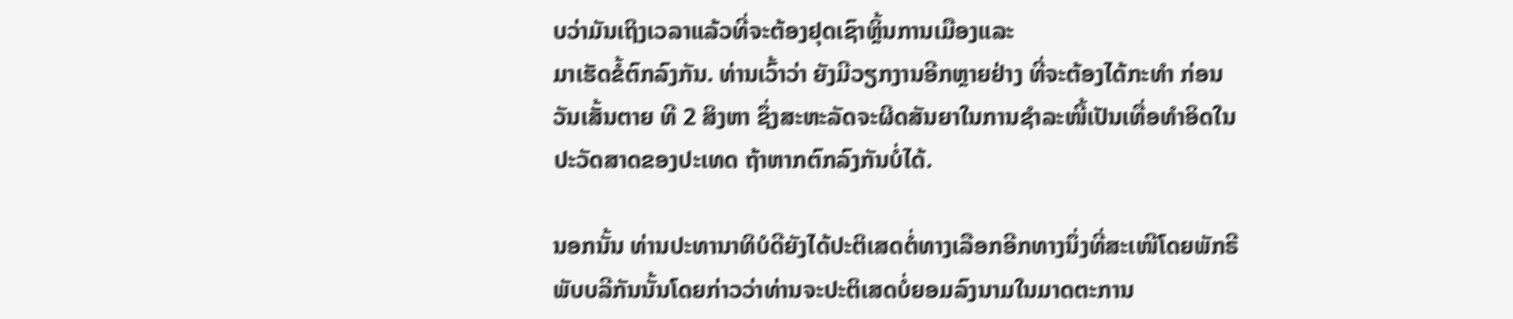ບວ່າມັນເຖິງເວລາແລ້ວທີ່ຈະຕ້ອງຢຸດເຊົາຫຼິ້ນການເມືອງແລະ
ມາເຮັດຂໍ້ຕົກລົງກັນ. ທ່ານເວົ້າວ່າ ຍັງມີວຽກງານອີກຫຼາຍຢ່າງ ທີ່ຈະຕ້ອງໄດ້ກະທຳ ກ່ອນ
ວັນເສັ້ນຕາຍ ທີ 2 ສິງຫາ ຊຶ່ງສະຫະລັດຈະຜິດສັນຍາໃນການຊຳລະໜີ້ເປັນເທື່ອທຳອິດໃນ
ປະວັດສາດຂອງປະເທດ ຖ້າຫາກຕົກລົງກັນບໍ່ໄດ້.

ນອກນັ້ນ ທ່ານປະທານາທິບໍດີຍັງໄດ້ປະຕິເສດຕໍ່ທາງເລືອກອີກທາງນຶ່ງທີ່ສະເໜີໂດຍພັກຣີ
ພັບບລີກັນນັ້ນໂດຍກ່າວວ່າທ່ານຈະປະຕິເສດບໍ່ຍອມລົງນາມໃນມາດຕະການ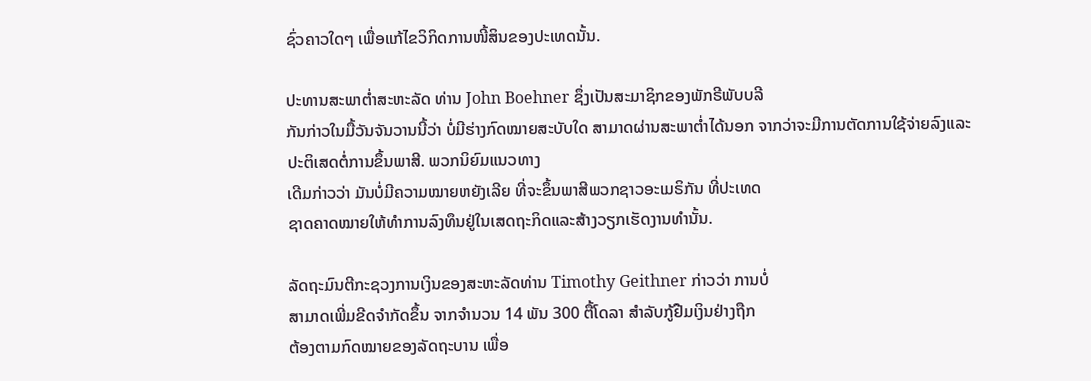ຊົ່ວຄາວໃດໆ ເພື່ອແກ້ໄຂວິກິດການໜີ້ສິນຂອງປະເທດນັ້ນ.

ປະທານສະພາຕໍ່າສະຫະລັດ ທ່ານ John Boehner ຊຶ່ງເປັນສະມາຊິກຂອງພັກຣີພັບບລີ
ກັນກ່າວໃນມື້ວັນຈັນວານນີ້ວ່າ ບໍ່ມີຮ່າງກົດໝາຍສະບັບໃດ ສາມາດຜ່ານສະພາຕໍ່າໄດ້ນອກ ຈາກວ່າຈະມີການຕັດການໃຊ້ຈ່າຍລົງແລະປະຕິເສດຕໍ່ການຂຶ້ນພາສີ. ພວກນິຍົມແນວທາງ
ເດີມກ່າວວ່າ ມັນບໍ່ມີຄວາມໝາຍຫຍັງເລີຍ ທີ່ຈະຂຶ້ນພາສີພວກຊາວອະເມຣິກັນ ທີ່ປະເທດ
ຊາດຄາດໝາຍໃຫ້ທຳການລົງທຶນຢູ່ໃນເສດຖະກິດແລະສ້າງວຽກເຮັດງານທຳນັ້ນ.

ລັດຖະມົນຕີກະຊວງການເງິນຂອງສະຫະລັດທ່ານ Timothy Geithner ກ່າວວ່າ ການບໍ່
ສາມາດເພີ່ມຂີດຈຳກັດຂຶ້ນ ຈາກຈໍານວນ 14 ພັນ 300 ຕື້ໂດລາ ສຳລັບກູ້ຢືມເງິນຢ່າງຖືກ
ຕ້ອງຕາມກົດໝາຍຂອງລັດຖະບານ ເພື່ອ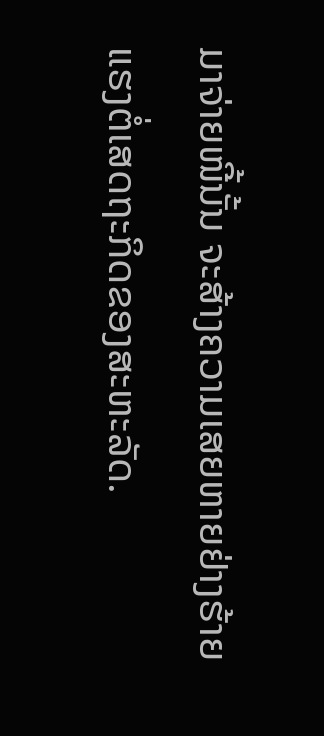ມາຈ່າຍໜີ້ນັ້ນ ຈະສ້າງຄວາມເສຍຫາຍຢ່າງຮ້າຍ
ແຮງຕໍ່ເສດຖະກິດຂອງສະຫະລັດ.